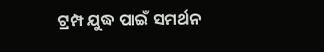ଟ୍ରମ୍ପ ଯୁଦ୍ଧ ପାଇଁ ସମର୍ଥନ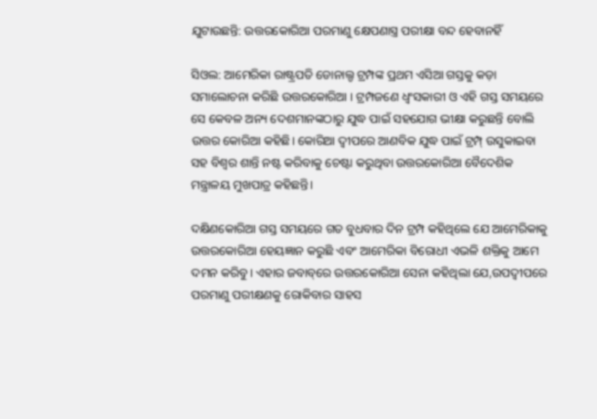ଯୁଟାଉଛନ୍ତି: ଉତ୍ତରକୋରିଆ ପରମାଣୁ କ୍ଷେପଣାସ୍ତ୍ର ପରୀକ୍ଷା ବନ୍ଦ ହେବାନହିଁ

ସିଓଲ: ଆମେରିକା ରାଷ୍ଟ୍ରପତି ଡୋନାଲ୍ଡ ଟ୍ରମ୍ପଙ୍କ ପ୍ରଥମ ଏସିଆ ଗସ୍ତକୁ କଡ଼ା ସମାଲୋଚନା କରିଛି ଉତ୍ତରକୋରିଆ । ଟ୍ରମ୍ପଜଣେ ଧ୍ୱଂସକାରୀ ଓ ଏହି ଗସ୍ତ ସମୟରେ ସେ କେବଳ ଅନ୍ୟ ଦେଶମାନଙ୍କଠାରୁ ଯୁଦ୍ଧ ପାଇଁ ସହଯୋଗ ଭୀକ୍ଷା କରୁଛନ୍ତି ବୋଲି ଉତ୍ତର କୋରିଆ କହିଛି। କୋରିଆ ଦ୍ୱୀପରେ ଆଣବିକ ଯୁଦ୍ଧ ପାଇଁ ଟ୍ରମ୍ପ୍‌ ଉସୁକାଇବା ସହ ବିଶ୍ୱର ଶାନ୍ତି ନଷ୍ଟ କରିବାକୁ ଚେଷ୍ଟା କରୁଥିବା ଉତ୍ତରକୋରିଆ ବୈଦେଶିକ ମନ୍ତ୍ରାଳୟ ମୁଖପାତ୍ର କହିଛନ୍ତି।

ଦକ୍ଷିଣକୋରିଆ ଗସ୍ତ ସମୟରେ ଗତ ବୁଧବାର ଦିନ ଟ୍ରମ୍ପ କହିଥିଲେ ଯେ ଆମେରିକାକୁ ଉତ୍ତରକୋରିଆ ହେୟଜ୍ଞାନ କରୁଛି ଏବଂ ଆମେରିକା ବିରୋଧୀ ଏଭଳି ଶକ୍ତିକୁ ଆମେ ଦମନ କରିବୁ। ଏହାର ଜବାବ୍‌ରେ ଉତ୍ତରକୋରିଆ ସେନା କହିଥିଲା ଯେ,ଉପଦ୍ୱୀପରେ ପରମାଣୁ ପରୀକ୍ଷଣକୁ ରୋକିବାର ସାହସ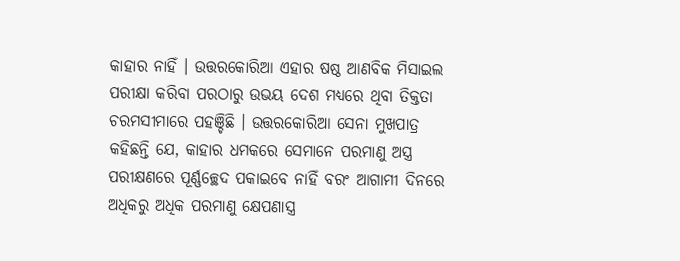କାହାର ନାହିଁ । ଉତ୍ତରକୋରିଆ ଏହାର ଷଷ୍ଠ ଆଣବିକ ମିସାଇଲ ପରୀକ୍ଷା କରିବା ପରଠାରୁ ଉଭୟ ଦେଶ ମଧ୍ୟରେ ଥିବା ତିକ୍ତତା ଚରମସୀମାରେ ପହଞ୍ଚିଛି । ଉତ୍ତରକୋରିଆ ସେନା ମୁଖପାତ୍ର କହିଛନ୍ତି ଯେ, କାହାର ଧମକରେ ସେମାନେ ପରମାଣୁ ଅସ୍ତ୍ର ପରୀକ୍ଷଣରେ ପୂର୍ଣ୍ଣଚ୍ଛେଦ ପକାଇବେ ନାହିଁ ବରଂ ଆଗାମୀ ଦିନରେ ଅଧିକରୁ ଅଧିକ ପରମାଣୁ କ୍ଷେପଣାସ୍ତ୍ର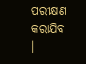ପରୀକ୍ଷଣ କରାଯିବ ।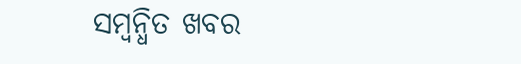ସମ୍ବନ୍ଧିତ ଖବର